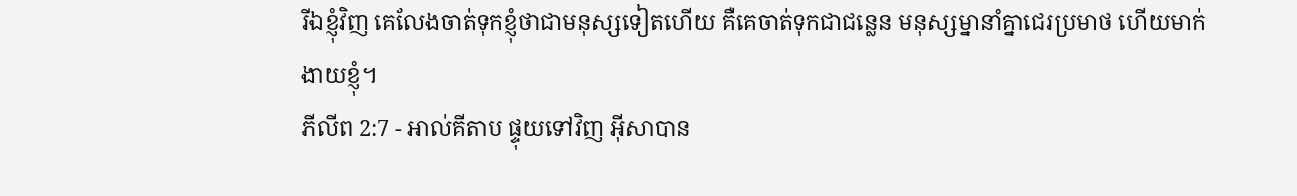រីឯខ្ញុំវិញ គេលែងចាត់ទុកខ្ញុំថាជាមនុស្សទៀតហើយ គឺគេចាត់ទុកជាជន្លេន មនុស្សម្នានាំគ្នាជេរប្រមាថ ហើយមាក់ងាយខ្ញុំ។
ភីលីព 2:7 - អាល់គីតាប ផ្ទុយទៅវិញ អ៊ីសាបាន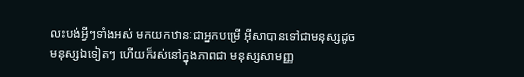លះបង់អ្វីៗទាំងអស់ មកយកឋានៈជាអ្នកបម្រើ អ៊ីសាបានទៅជាមនុស្សដូចមនុស្សឯទៀតៗ ហើយក៏រស់នៅក្នុងភាពជា មនុស្សសាមញ្ញ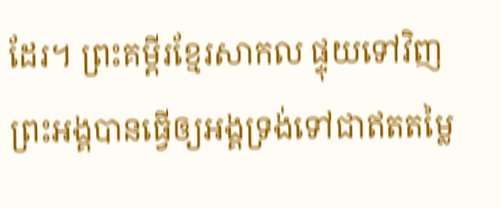ដែរ។ ព្រះគម្ពីរខ្មែរសាកល ផ្ទុយទៅវិញ ព្រះអង្គបានធ្វើឲ្យអង្គទ្រង់ទៅជាឥតតម្លៃ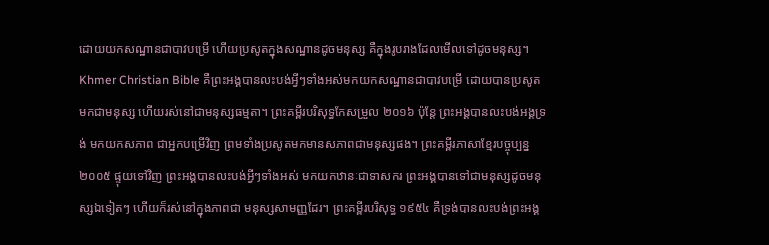ដោយយកសណ្ឋានជាបាវបម្រើ ហើយប្រសូតក្នុងសណ្ឋានដូចមនុស្ស គឺក្នុងរូបរាងដែលមើលទៅដូចមនុស្ស។ Khmer Christian Bible គឺព្រះអង្គបានលះបង់អ្វីៗទាំងអស់មកយកសណ្ឋានជាបាវបម្រើ ដោយបានប្រសូតមកជាមនុស្ស ហើយរស់នៅជាមនុស្សធម្មតា។ ព្រះគម្ពីរបរិសុទ្ធកែសម្រួល ២០១៦ ប៉ុន្តែ ព្រះអង្គបានលះបង់អង្គទ្រង់ មកយកសភាព ជាអ្នកបម្រើវិញ ព្រមទាំងប្រសូតមកមានសភាពជាមនុស្សផង។ ព្រះគម្ពីរភាសាខ្មែរបច្ចុប្បន្ន ២០០៥ ផ្ទុយទៅវិញ ព្រះអង្គបានលះបង់អ្វីៗទាំងអស់ មកយកឋានៈជាទាសករ ព្រះអង្គបានទៅជាមនុស្សដូចមនុស្សឯទៀតៗ ហើយក៏រស់នៅក្នុងភាពជា មនុស្សសាមញ្ញដែរ។ ព្រះគម្ពីរបរិសុទ្ធ ១៩៥៤ គឺទ្រង់បានលះបង់ព្រះអង្គ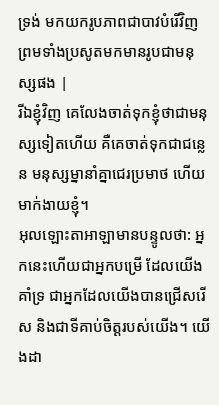ទ្រង់ មកយករូបភាពជាបាវបំរើវិញ ព្រមទាំងប្រសូតមកមានរូបជាមនុស្សផង |
រីឯខ្ញុំវិញ គេលែងចាត់ទុកខ្ញុំថាជាមនុស្សទៀតហើយ គឺគេចាត់ទុកជាជន្លេន មនុស្សម្នានាំគ្នាជេរប្រមាថ ហើយមាក់ងាយខ្ញុំ។
អុលឡោះតាអាឡាមានបន្ទូលថា: អ្នកនេះហើយជាអ្នកបម្រើ ដែលយើងគាំទ្រ ជាអ្នកដែលយើងបានជ្រើសរើស និងជាទីគាប់ចិត្តរបស់យើង។ យើងដា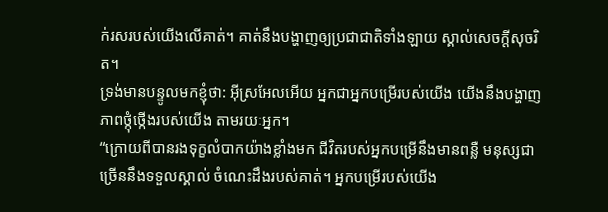ក់រសរបស់យើងលើគាត់។ គាត់នឹងបង្ហាញឲ្យប្រជាជាតិទាំងឡាយ ស្គាល់សេចក្តីសុចរិត។
ទ្រង់មានបន្ទូលមកខ្ញុំថា: អ៊ីស្រអែលអើយ អ្នកជាអ្នកបម្រើរបស់យើង យើងនឹងបង្ហាញភាពថ្កុំថ្កើងរបស់យើង តាមរយៈអ្នក។
“ក្រោយពីបានរងទុក្ខលំបាកយ៉ាងខ្លាំងមក ជីវិតរបស់អ្នកបម្រើនឹងមានពន្លឺ មនុស្សជាច្រើននឹងទទួលស្គាល់ ចំណេះដឹងរបស់គាត់។ អ្នកបម្រើរបស់យើង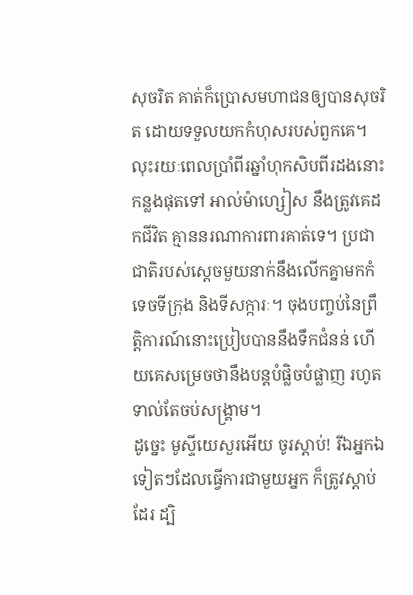សុចរិត គាត់ក៏ប្រោសមហាជនឲ្យបានសុចរិត ដោយទទួលយកកំហុសរបស់ពួកគេ។
លុះរយៈពេលប្រាំពីរឆ្នាំហុកសិបពីរដងនោះកន្លងផុតទៅ អាល់ម៉ាហ្សៀស នឹងត្រូវគេដកជីវិត គ្មាននរណាការពារគាត់ទេ។ ប្រជាជាតិរបស់ស្ដេចមួយនាក់នឹងលើកគ្នាមកកំទេចទីក្រុង និងទីសក្ការៈ។ ចុងបញ្ចប់នៃព្រឹត្តិការណ៍នោះប្រៀបបាននឹងទឹកជំនន់ ហើយគេសម្រេចថានឹងបន្តបំផ្លិចបំផ្លាញ រហូតទាល់តែចប់សង្គ្រាម។
ដូច្នេះ មូស្ទីយេសួរអើយ ចូរស្ដាប់! រីឯអ្នកឯទៀតៗដែលធ្វើការជាមួយអ្នក ក៏ត្រូវស្ដាប់ដែរ ដ្បិ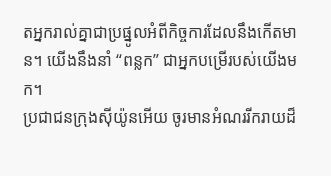តអ្នករាល់គ្នាជាប្រផ្នូលអំពីកិច្ចការដែលនឹងកើតមាន។ យើងនឹងនាំ “ពន្លក” ជាអ្នកបម្រើរបស់យើងមក។
ប្រជាជនក្រុងស៊ីយ៉ូនអើយ ចូរមានអំណររីករាយដ៏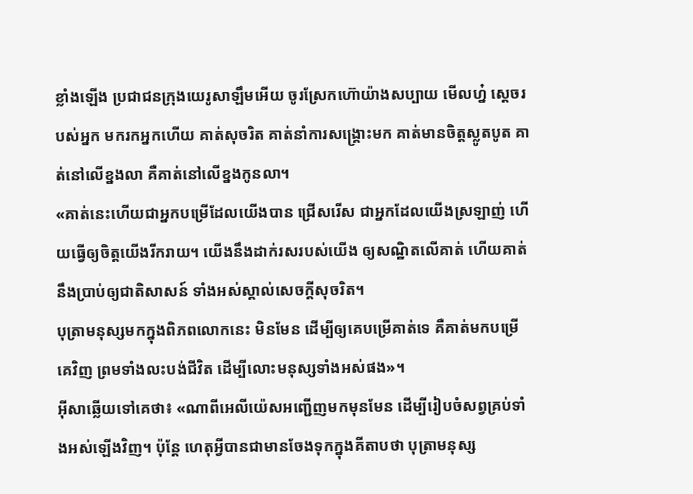ខ្លាំងឡើង ប្រជាជនក្រុងយេរូសាឡឹមអើយ ចូរស្រែកហ៊ោយ៉ាងសប្បាយ មើលហ្ន៎ ស្តេចរបស់អ្នក មករកអ្នកហើយ គាត់សុចរិត គាត់នាំការសង្គ្រោះមក គាត់មានចិត្តស្លូតបូត គាត់នៅលើខ្នងលា គឺគាត់នៅលើខ្នងកូនលា។
«គាត់នេះហើយជាអ្នកបម្រើដែលយើងបាន ជ្រើសរើស ជាអ្នកដែលយើងស្រឡាញ់ ហើយធ្វើឲ្យចិត្ដយើងរីករាយ។ យើងនឹងដាក់រសរបស់យើង ឲ្យសណ្ឋិតលើគាត់ ហើយគាត់នឹងប្រាប់ឲ្យជាតិសាសន៍ ទាំងអស់ស្គាល់សេចក្ដីសុចរិត។
បុត្រាមនុស្សមកក្នុងពិភពលោកនេះ មិនមែន ដើម្បីឲ្យគេបម្រើគាត់ទេ គឺគាត់មកបម្រើគេវិញ ព្រមទាំងលះបង់ជីវិត ដើម្បីលោះមនុស្សទាំងអស់ផង»។
អ៊ីសាឆ្លើយទៅគេថា៖ «ណាពីអេលីយ៉េសអញ្ជើញមកមុនមែន ដើម្បីរៀបចំសព្វគ្រប់ទាំងអស់ឡើងវិញ។ ប៉ុន្ដែ ហេតុអ្វីបានជាមានចែងទុកក្នុងគីតាបថា បុត្រាមនុស្ស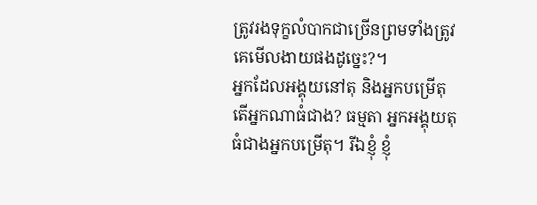ត្រូវរងទុក្ខលំបាកជាច្រើនព្រមទាំងត្រូវគេមើលងាយផងដូច្នេះ?។
អ្នកដែលអង្គុយនៅតុ និងអ្នកបម្រើតុ តើអ្នកណាធំជាង? ធម្មតា អ្នកអង្គុយតុ ធំជាងអ្នកបម្រើតុ។ រីឯខ្ញុំ ខ្ញុំ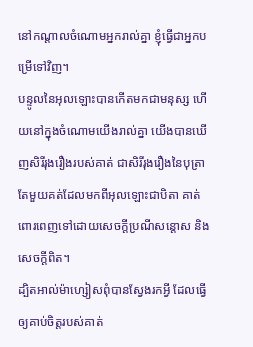នៅកណ្ដាលចំណោមអ្នករាល់គ្នា ខ្ញុំធ្វើជាអ្នកបម្រើទៅវិញ។
បន្ទូលនៃអុលឡោះបានកើតមកជាមនុស្ស ហើយនៅក្នុងចំណោមយើងរាល់គ្នា យើងបានឃើញសិរីរុងរឿងរបស់គាត់ ជាសិរីរុងរឿងនៃបុត្រាតែមួយគត់ដែលមកពីអុលឡោះជាបិតា គាត់ពោរពេញទៅដោយសេចក្តីប្រណីសន្តោស និងសេចក្ដីពិត។
ដ្បិតអាល់ម៉ាហ្សៀសពុំបានស្វែងរកអ្វី ដែលធ្វើឲ្យគាប់ចិត្តរបស់គាត់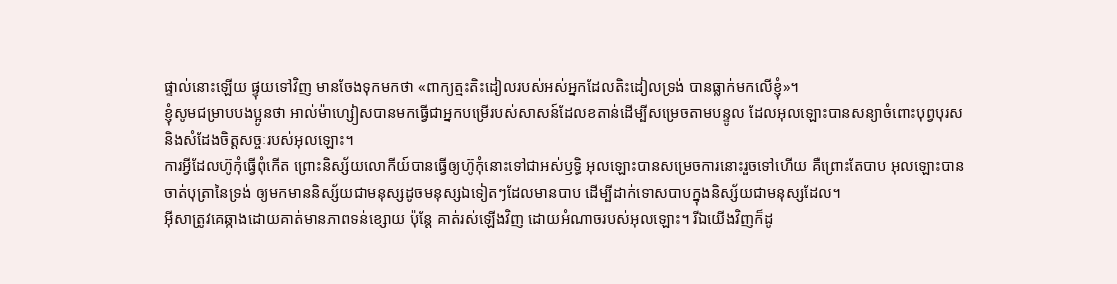ផ្ទាល់នោះឡើយ ផ្ទុយទៅវិញ មានចែងទុកមកថា «ពាក្យត្មះតិះដៀលរបស់អស់អ្នកដែលតិះដៀលទ្រង់ បានធ្លាក់មកលើខ្ញុំ»។
ខ្ញុំសូមជម្រាបបងប្អូនថា អាល់ម៉ាហ្សៀសបានមកធ្វើជាអ្នកបម្រើរបស់សាសន៍ដែលខតាន់ដើម្បីសម្រេចតាមបន្ទូល ដែលអុលឡោះបានសន្យាចំពោះបុព្វបុរស និងសំដែងចិត្តសច្ចៈរបស់អុលឡោះ។
ការអ្វីដែលហ៊ូកុំធ្វើពុំកើត ព្រោះនិស្ស័យលោកីយ៍បានធ្វើឲ្យហ៊ូកុំនោះទៅជាអស់ឫទ្ធិ អុលឡោះបានសម្រេចការនោះរួចទៅហើយ គឺព្រោះតែបាប អុលឡោះបានចាត់បុត្រានៃទ្រង់ ឲ្យមកមាននិស្ស័យជាមនុស្សដូចមនុស្សឯទៀតៗដែលមានបាប ដើម្បីដាក់ទោសបាបក្នុងនិស្ស័យជាមនុស្សដែល។
អ៊ីសាត្រូវគេឆ្កាងដោយគាត់មានភាពទន់ខ្សោយ ប៉ុន្ដែ គាត់រស់ឡើងវិញ ដោយអំណាចរបស់អុលឡោះ។ រីឯយើងវិញក៏ដូ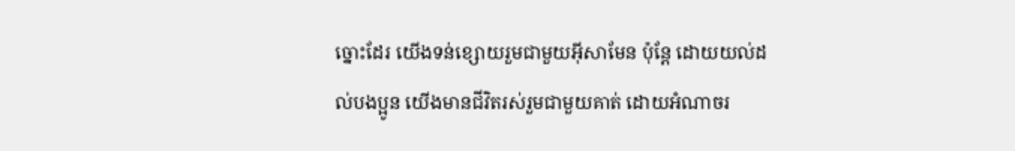ច្នោះដែរ យើងទន់ខ្សោយរួមជាមួយអ៊ីសាមែន ប៉ុន្ដែ ដោយយល់ដល់បងប្អូន យើងមានជីវិតរស់រួមជាមួយគាត់ ដោយអំណាចរ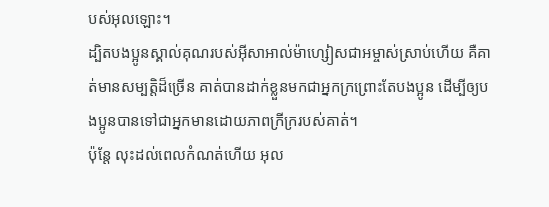បស់អុលឡោះ។
ដ្បិតបងប្អូនស្គាល់គុណរបស់អ៊ីសាអាល់ម៉ាហ្សៀសជាអម្ចាស់ស្រាប់ហើយ គឺគាត់មានសម្បត្តិដ៏ច្រើន គាត់បានដាក់ខ្លួនមកជាអ្នកក្រព្រោះតែបងប្អូន ដើម្បីឲ្យបងប្អូនបានទៅជាអ្នកមានដោយភាពក្រីក្ររបស់គាត់។
ប៉ុន្ដែ លុះដល់ពេលកំណត់ហើយ អុល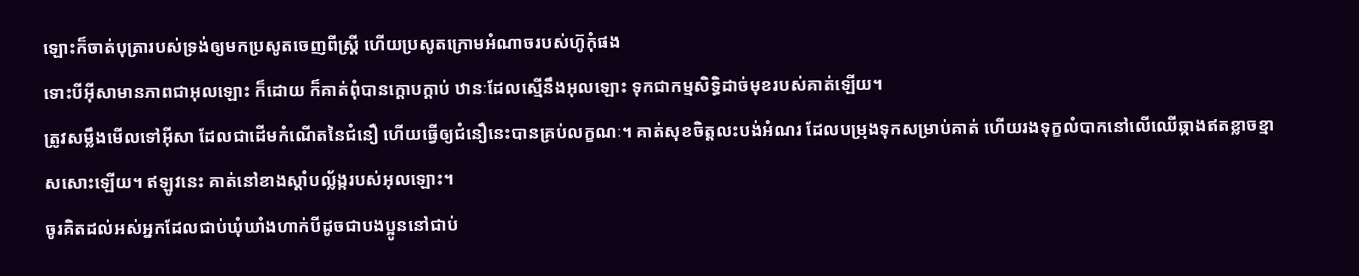ឡោះក៏ចាត់បុត្រារបស់ទ្រង់ឲ្យមកប្រសូតចេញពីស្ដ្រី ហើយប្រសូតក្រោមអំណាចរបស់ហ៊ូកុំផង
ទោះបីអ៊ីសាមានភាពជាអុលឡោះ ក៏ដោយ ក៏គាត់ពុំបានក្ដោបក្ដាប់ ឋានៈដែលស្មើនឹងអុលឡោះ ទុកជាកម្មសិទ្ធិដាច់មុខរបស់គាត់ឡើយ។
ត្រូវសម្លឹងមើលទៅអ៊ីសា ដែលជាដើមកំណើតនៃជំនឿ ហើយធ្វើឲ្យជំនឿនេះបានគ្រប់លក្ខណៈ។ គាត់សុខចិត្ដលះបង់អំណរ ដែលបម្រុងទុកសម្រាប់គាត់ ហើយរងទុក្ខលំបាកនៅលើឈើឆ្កាងឥតខ្លាចខ្មាសសោះឡើយ។ ឥឡូវនេះ គាត់នៅខាងស្ដាំបល្ល័ង្ករបស់អុលឡោះ។
ចូរគិតដល់អស់អ្នកដែលជាប់ឃុំឃាំងហាក់បីដូចជាបងប្អូននៅជាប់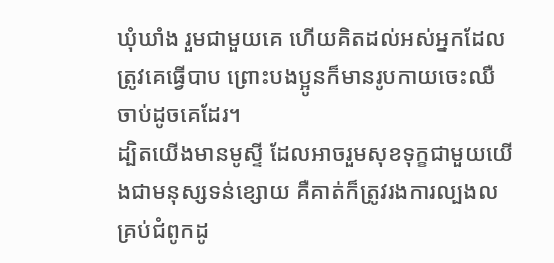ឃុំឃាំង រួមជាមួយគេ ហើយគិតដល់អស់អ្នកដែលត្រូវគេធ្វើបាប ព្រោះបងប្អូនក៏មានរូបកាយចេះឈឺចាប់ដូចគេដែរ។
ដ្បិតយើងមានមូស្ទី ដែលអាចរួមសុខទុក្ខជាមួយយើងជាមនុស្សទន់ខ្សោយ គឺគាត់ក៏ត្រូវរងការល្បងលគ្រប់ជំពូកដូ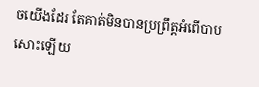ចយើងដែរ តែគាត់មិនបានប្រព្រឹត្ដអំពើបាបសោះឡើយ